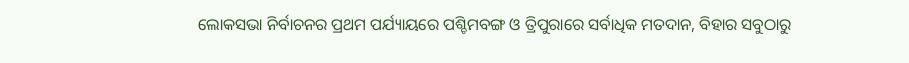ଲୋକସଭା ନିର୍ବାଚନର ପ୍ରଥମ ପର୍ଯ୍ୟାୟରେ ପଶ୍ଚିମବଙ୍ଗ ଓ ତ୍ରିପୁରାରେ ସର୍ବାଧିକ ମତଦାନ, ବିହାର ସବୁଠାରୁ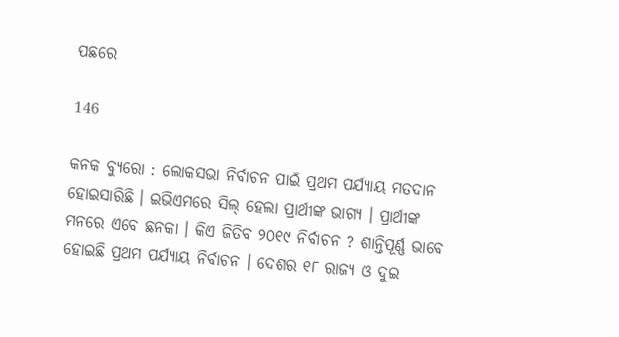ପଛରେ

146

କନକ ବ୍ୟୁରୋ : ଲୋକସଭା ନିର୍ବାଚନ ପାଇଁ ପ୍ରଥମ ପର୍ଯ୍ୟାୟ ମତଦାନ ହୋଇସାରିଛି । ଇଭିଏମରେ ସିଲ୍ ହେଲା ପ୍ରାର୍ଥୀଙ୍କ ଭାଗ୍ୟ । ପ୍ରାର୍ଥୀଙ୍କ ମନରେ ଏବେ ଛନକା । କିଏ ଜିତିବ ୨୦୧୯ ନିର୍ବାଚନ ? ଶାନ୍ତିପୂର୍ଣ୍ଣ ଭାବେ ହୋଇଛି ପ୍ରଥମ ପର୍ଯ୍ୟାୟ ନିର୍ବାଚନ । ଦେଶର ୧୮ ରାଜ୍ୟ ଓ ଦୁଇ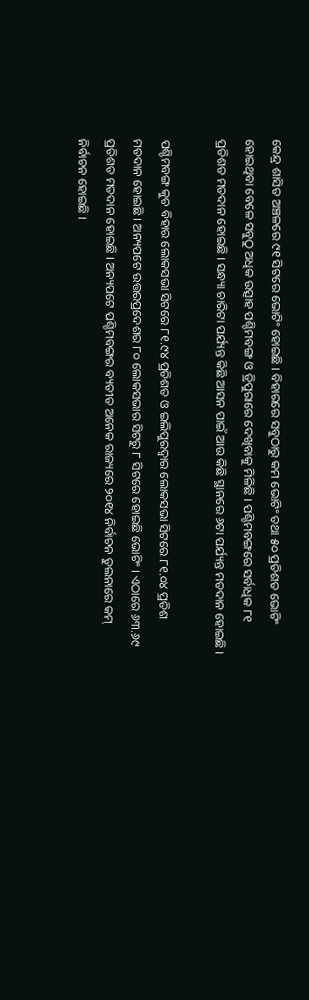କେନ୍ଦ୍ର ଶାସିତ ଅଞ୍ଚଳରେ ୯୧ ସିଟରେ ଭୋଟିଂ ହୋଇଛି । ବିହାରରେ ସବୁଠାରୁ କମ ଭୋଟିଂ ତଥା ୫୦ ପ୍ରତିଶତ ଭୋଟିଂ ହୋଇଥିବା ବେଳେ ସବୁଠୁ ଅଧିକ ଉତ୍ସାହ ପଶ୍ଚିମବଙ୍ଗ ଓ ତ୍ରିପୁରାରେ ଦେଖିବାକୁ ମିଳିଛି । ପଶ୍ଚିମବଙ୍ଗରେ ସର୍ବାଧିକ ୮୧ ପ୍ରତିଶତ ମତଦାନ ହୋଇଛି । ସନ୍ଧ୍ୟା ଚାରିଟା ପର୍ଯ୍ୟନ୍ତ କିଛି ଆସନ ପାଇଁ ଆଉ କିଛି ସ୍ଥାନରେ ୬ଟା ପର୍ଯ୍ୟନ୍ତ ମତଦାନ ହୋଇଛି ।

ପଶ୍ଚିମବଙ୍ଗ କୁଚ ବିହାର ଲୋକସଭା ସିଟରେ ୮୧.୯୪ ପ୍ରତିଶତ ଓ ଇଲିପୁରଦ୍ୱାର ଲୋକସଭା ସିଟରେ ୮୧.୦୪ ପ୍ରତିଶ ମତଦାନ ହୋଇଛି । ଅନ୍ୟପଟେ ଉତ୍ତରପ୍ରଦେଶର ୮୦ ଲୋକସଭାର ସିଟରୁ ୮ ସିଟରେ ହୋଇଛି ଭୋଟିଂ । ଏଠାରେ ୬୩.୬୯ ପ୍ରତିଶତ ମତଦାନ ହୋଇଛି । ଅନ୍ୟପଟେ ପଶ୍ଚିମବଙ୍ଗର ବ୍ୟତୀତ ଅନେକ ରାଜ୍ୟରେ ୨୦୧୪ ନିର୍ବାଚନ ତୁଲନାରେ କମ୍ ନିର୍ବାଚନ ହୋଇଛି ।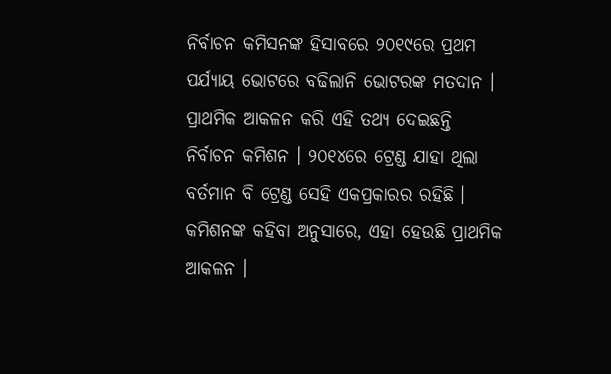ନିର୍ବାଚନ କମିସନଙ୍କ ହିସାବରେ ୨୦୧୯ରେ ପ୍ରଥମ ପର୍ଯ୍ୟାୟ ଭୋଟରେ ବଢିଲାନି ଭୋଟରଙ୍କ ମତଦାନ । ପ୍ରାଥମିକ ଆକଳନ କରି ଏହି ତଥ୍ୟ ଦେଇଛନ୍ତି ନିର୍ବାଚନ କମିଶନ । ୨୦୧୪ରେ ଟ୍ରେଣ୍ଡ ଯାହା ଥିଲା ବର୍ତମାନ ବି ଟ୍ରେଣ୍ଡ ସେହି ଏକପ୍ରକାରର ରହିଛି । କମିଶନଙ୍କ କହିବା ଅନୁସାରେ, ଏହା ହେଉଛି ପ୍ରାଥମିକ ଆକଳନ ।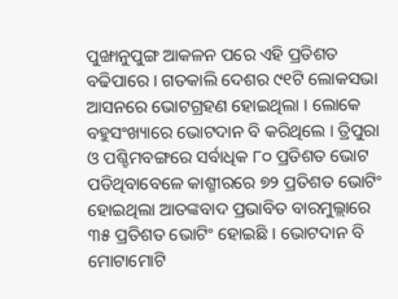ପୁଙ୍ଖାନୁପୁଙ୍ଗ ଆକଳନ ପରେ ଏହି ପ୍ରତିଶତ ବଢିପାରେ । ଗତକାଲି ଦେଶର ୯୧ଟି ଲୋକସଭା ଆସନରେ ଭୋଟଗ୍ରହଣ ହୋଇଥିଲା । ଲୋକେ ବହୁସଂଖ୍ୟାରେ ଭୋଟଦାନ ବି କରିଥିଲେ । ତ୍ରିପୁରା ଓ ପଶ୍ଚିମବଙ୍ଗରେ ସର୍ବାଧିକ ୮୦ ପ୍ରତିଶତ ଭୋଟ ପଡିଥିବାବେଳେ କାଶ୍ମୀରରେ ୭୨ ପ୍ରତିଶତ ଭୋଟିଂ ହୋଇଥିଲା ଆତଙ୍କବାଦ ପ୍ରଭାବିତ ବାରମୁଲ୍ଲାରେ ୩୫ ପ୍ରତିଶତ ଭୋଟିଂ ହୋଇଛି । ଭୋଟଦାନ ବି ମୋଟାମୋଟି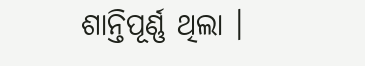ଶାନ୍ତିପୂର୍ଣ୍ଣ ଥିଲା ।